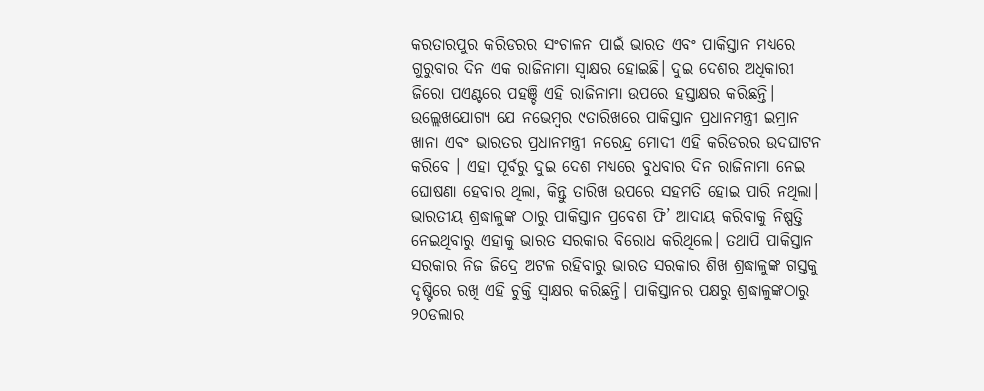କରତାରପୁର କରିଡରର ସଂଚାଳନ ପାଇଁ ଭାରତ ଏବଂ ପାକିସ୍ତାନ ମଧ୍ୟରେ ଗୁରୁବାର ଦିନ ଏକ ରାଜିନାମା ସ୍ୱାକ୍ଷର ହୋଇଛି। ଦୁଇ ଦେଶର ଅଧିକାରୀ ଜିରୋ ପଏଣ୍ଟରେ ପହଞ୍ଚି ଏହି ରାଜିନାମା ଉପରେ ହସ୍ତାକ୍ଷର କରିଛନ୍ତି। ଉଲ୍ଲେଖଯୋଗ୍ୟ ଯେ ନଭେମ୍ୱର ୯ତାରିଖରେ ପାକିସ୍ତାନ ପ୍ରଧାନମନ୍ତ୍ରୀ ଇମ୍ରାନ ଖାନା ଏବଂ ଭାରତର ପ୍ରଧାନମନ୍ତ୍ରୀ ନରେନ୍ଦ୍ର ମୋଦୀ ଏହି କରିଡରର ଉଦଘାଟନ କରିବେ । ଏହା ପୂର୍ବରୁ ଦୁଇ ଦେଶ ମଧ୍ୟରେ ବୁଧବାର ଦିନ ରାଜିନାମା ନେଇ ଘୋଷଣା ହେବାର ଥିଲା, କିନ୍ତୁ ତାରିଖ ଉପରେ ସହମତି ହୋଇ ପାରି ନଥିଲା। ଭାରତୀୟ ଶ୍ରଦ୍ଧାଳୁଙ୍କ ଠାରୁ ପାକିସ୍ତାନ ପ୍ରବେଶ ଫି’ ଆଦାୟ କରିବାକୁ ନିଷ୍ପତ୍ତି ନେଇଥିବାରୁ ଏହାକୁ ଭାରତ ସରକାର ବିରୋଧ କରିଥିଲେ। ତଥାପି ପାକିସ୍ତାନ ସରକାର ନିଜ ଜିଦ୍ରେ ଅଟଳ ରହିବାରୁ ଭାରତ ସରକାର ଶିଖ ଶ୍ରଦ୍ଧାଳୁଙ୍କ ଗସ୍ତକୁ ଦୃଷ୍ଟିରେ ରଖି ଏହି ଚୁକ୍ତି ସ୍ୱାକ୍ଷର କରିଛନ୍ତି। ପାକିସ୍ତାନର ପକ୍ଷରୁ ଶ୍ରଦ୍ଧାଳୁଙ୍କଠାରୁ ୨୦ଡଲାର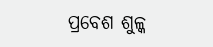ପ୍ରବେଶ ଶୁଳ୍କ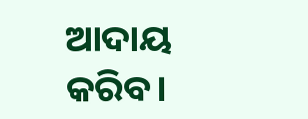ଆଦାୟ କରିବ।